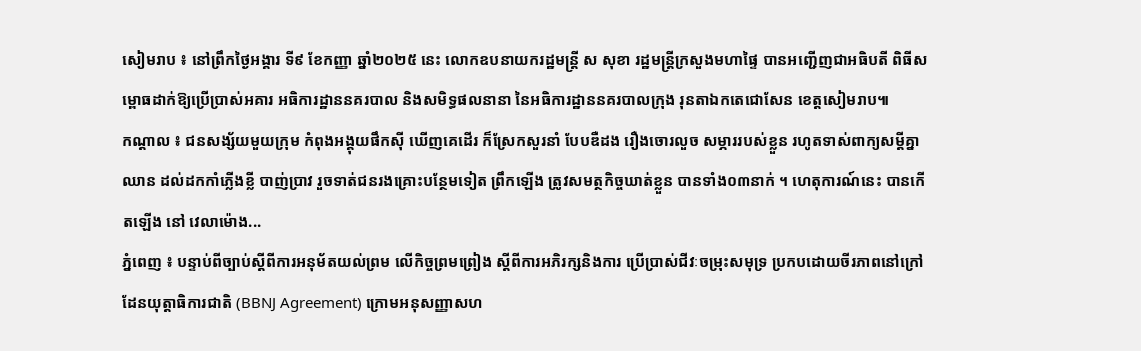សៀមរាប ៖ នៅព្រឹកថ្ងៃអង្គារ ទី៩ ខែកញ្ញា ឆ្នាំ២០២៥ នេះ លោកឧបនាយករដ្ឋមន្ត្រី ស សុខា រដ្ឋមន្ត្រីក្រសួងមហាផ្ទៃ បានអញ្ជើញជាអធិបតី ពិធីសម្ពោធដាក់ឱ្យប្រើប្រាស់អគារ អធិការដ្ឋាននគរបាល និងសមិទ្ធផលនានា នៃអធិការដ្ឋាននគរបាលក្រុង រុនតាឯកតេជោសែន ខេត្តសៀមរាប៕
កណ្តាល ៖ ជនសង្ស័យមួយក្រុម កំពុងអង្គុយផឹកស៊ី ឃើញគេដើរ ក៏ស្រែកសួរនាំ បែបឌឺដង រឿងចោរលួច សម្ភាររបស់ខ្លួន រហូតទាស់ពាក្យសម្តីគ្នា ឈាន ដល់ដកកាំភ្លើងខ្លី បាញ់ប្រាវ រួចទាត់ជនរងគ្រោះបន្ថែមទៀត ព្រឹកឡើង ត្រូវសមត្ថកិច្ចឃាត់ខ្លួន បានទាំង០៣នាក់ ។ ហេតុការណ៍នេះ បានកើតឡើង នៅ វេលាម៉ោង...
ភ្នំពេញ ៖ បន្ទាប់ពីច្បាប់ស្តីពីការអនុម័តយល់ព្រម លើកិច្ចព្រមព្រៀង ស្តីពីការអភិរក្សនិងការ ប្រើប្រាស់ជីវៈចម្រុះសមុទ្រ ប្រកបដោយចីរភាពនៅក្រៅដែនយុត្តាធិការជាតិ (BBNJ Agreement) ក្រោមអនុសញ្ញាសហ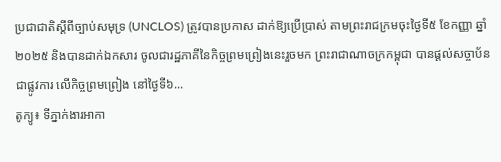ប្រជាជាតិស្តីពីច្បាប់សមុទ្រ (UNCLOS) ត្រូវបានប្រកាស ដាក់ឱ្យប្រើប្រាស់ តាមព្រះរាជក្រមចុះថ្ងៃទី៥ ខែកញ្ញា ឆ្នាំ២០២៥ និងបានដាក់ឯកសារ ចូលជារដ្ឋភាគីនៃកិច្ចព្រមព្រៀងនេះរួចមក ព្រះរាជាណាចក្រកម្ពុជា បានផ្តល់សច្ចាប័នជាផ្លូវការ លើកិច្ចព្រមព្រៀង នៅថ្ងៃទី៦...
តូក្យូ៖ ទីភ្នាក់ងារអាកា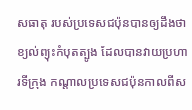សធាតុ របស់ប្រទេសជប៉ុនបានឲ្យដឹងថា ខ្យល់ព្យុះកំបុតត្បូង ដែលបានវាយប្រហារទីក្រុង កណ្តាលប្រទេសជប៉ុនកាលពីស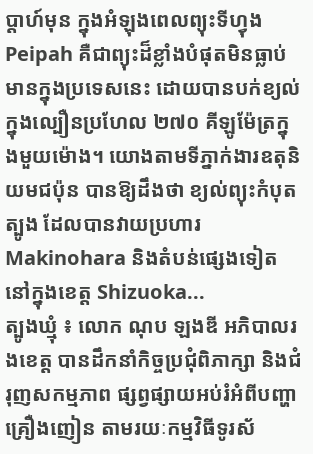ប្តាហ៍មុន ក្នុងអំឡុងពេលព្យុះទីហ្វុង Peipah គឺជាព្យុះដ៏ខ្លាំងបំផុតមិនធ្លាប់ មានក្នុងប្រទេសនេះ ដោយបានបក់ខ្យល់ ក្នុងល្បឿនប្រហែល ២៧០ គីឡូម៉ែត្រក្នុងមួយម៉ោង។ យោងតាមទីភ្នាក់ងារឧតុនិយមជប៉ុន បានឱ្យដឹងថា ខ្យល់ព្យុះកំបុតត្បូង ដែលបានវាយប្រហារ Makinohara និងតំបន់ផ្សេងទៀត នៅក្នុងខេត្ត Shizuoka...
ត្បូងឃ្មុំ ៖ លោក ណុប ឡងឌី អភិបាលរងខេត្ត បានដឹកនាំកិច្ចប្រជុំពិភាក្សា និងជំរុញសកម្មភាព ផ្សព្វផ្សាយអប់រំអំពីបញ្ហាគ្រឿងញៀន តាមរយៈកម្មវិធីទូរស័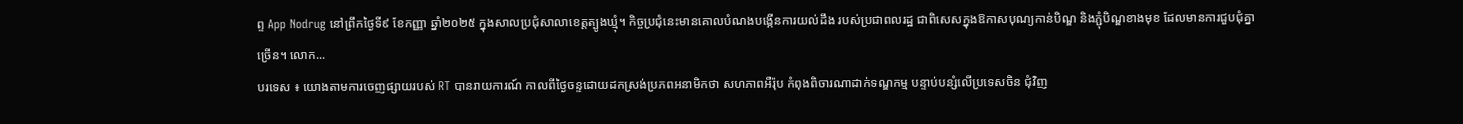ព្ទ App Nodrug នៅព្រឹកថ្ងៃទី៩ ខែកញ្ញា ឆ្នាំ២០២៥ ក្នុងសាលប្រជុំសាលាខេត្តត្បូងឃ្មុំ។ កិច្ចប្រជុំនេះមានគោលបំណងបង្កើនការយល់ដឹង របស់ប្រជាពលរដ្ឋ ជាពិសេសក្នុងឱកាសបុណ្យកាន់បិណ្ឌ និងភ្ជុំបិណ្ឌខាងមុខ ដែលមានការជួបជុំគ្នាច្រើន។ លោក...
បរទេស ៖ យោងតាមការចេញផ្សាយរបស់ RT បានរាយការណ៍ កាលពីថ្ងៃចន្ទដោយដកស្រង់ប្រភពអនាមិកថា សហភាពអឺរ៉ុប កំពុងពិចារណាដាក់ទណ្ឌកម្ម បន្ទាប់បន្សំលើប្រទេសចិន ជុំវិញ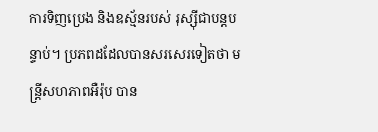ការទិញប្រេង និងឧស្ម័នរបស់ រុស្ស៊ីជាបន្តបន្ទាប់។ ប្រភពដដែលបានសរសេរទៀតថា មន្ត្រីសហភាពអឺរ៉ុប បាន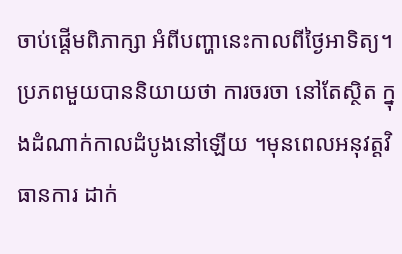ចាប់ផ្តើមពិភាក្សា អំពីបញ្ហានេះកាលពីថ្ងៃអាទិត្យ។ ប្រភពមួយបាននិយាយថា ការចរចា នៅតែស្ថិត ក្នុងដំណាក់កាលដំបូងនៅឡើយ ។មុនពេលអនុវត្តវិធានការ ដាក់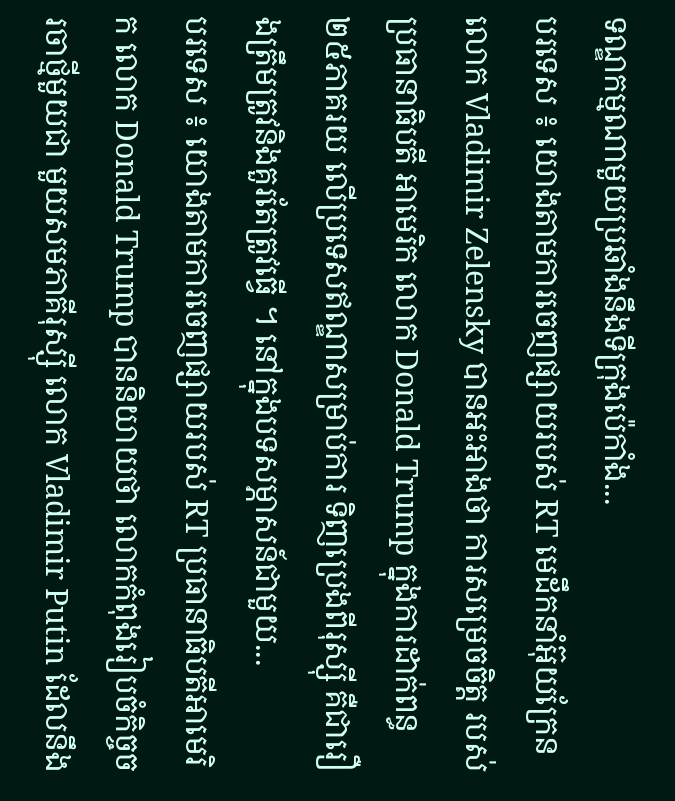ទណ្ឌកម្មណាមួយប្រឆាំងនឹងទីក្រុងប៉េកាំង...
បរទេស ៖ យោងតាមការចេញផ្សាយរបស់ RT មេដឹកនាំអ៊ុយក្រែន លោក Vladimir Zelensky បានអះអាងថា ការសម្រេចចិត្ត របស់ប្រធានាធិបតី អាមេរិក លោក Donald Trump ក្នុងការដាក់ពន្ធ ២៥ភាគរយ លើប្រទេសឥណ្ឌាសម្រាប់ការ ទិញប្រេងពីរុស្ស៊ី គឺជារឿងត្រឹមត្រូវនិងគួរតែត្រូវធ្វើ ។ នៅក្នុងបទសម្ភាសន៍ជាមួយ...
បរទេស ៖ យោងតាមការចេញផ្សាយរបស់ RT ប្រធានាធិបតីអាមេរិក លោក Donald Trump បាននិយាយថា លោកកំពុងរៀបចំកិច្ចចរចាថ្មីមួយជា មួយសមភាគីរុស្ស៊ី លោក Vladimir Putin ដែលនឹង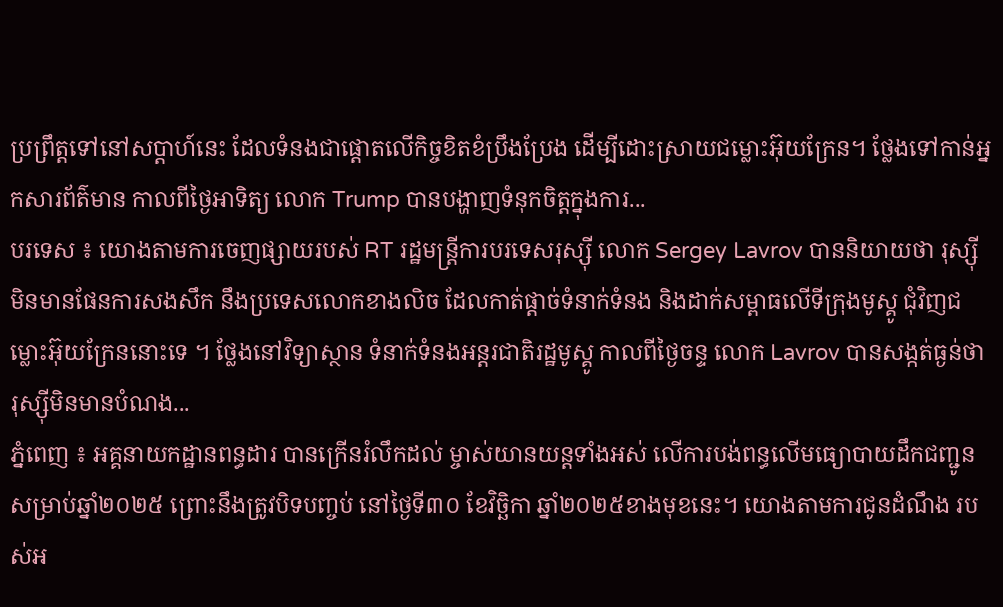ប្រព្រឹត្តទៅនៅសប្តាហ៍នេះ ដែលទំនងជាផ្តោតលើកិច្ចខិតខំប្រឹងប្រែង ដើម្បីដោះស្រាយជម្លោះអ៊ុយក្រែន។ ថ្លែងទៅកាន់អ្នកសារព័ត៌មាន កាលពីថ្ងៃអាទិត្យ លោក Trump បានបង្ហាញទំនុកចិត្តក្នុងការ...
បរទេស ៖ យោងតាមការចេញផ្សាយរបស់ RT រដ្ឋមន្ត្រីការបរទេសរុស្ស៊ី លោក Sergey Lavrov បាននិយាយថា រុស្ស៊ីមិនមានផែនការសងសឹក នឹងប្រទេសលោកខាងលិច ដែលកាត់ផ្តាច់ទំនាក់ទំនង និងដាក់សម្ពាធលើទីក្រុងមូស្គូ ជុំវិញជម្លោះអ៊ុយក្រែននោះទេ ។ ថ្លែងនៅវិទ្យាស្ថាន ទំនាក់ទំនងអន្តរជាតិរដ្ឋមូស្គូ កាលពីថ្ងៃចន្ទ លោក Lavrov បានសង្កត់ធ្ងន់ថា រុស្ស៊ីមិនមានបំណង...
ភ្នំពេញ ៖ អគ្គនាយកដ្ឋានពន្ធដារ បានក្រើនរំលឹកដល់ ម្ចាស់យានយន្តទាំងអស់ លើការបង់ពន្ធលើមធ្យោបាយដឹកជញ្ជូន សម្រាប់ឆ្នាំ២០២៥ ព្រោះនឹងត្រូវបិទបញ្ចប់ នៅថ្ងៃទី៣០ ខែវិច្ឆិកា ឆ្នាំ២០២៥ខាងមុខនេះ។ យោងតាមការជូនដំណឹង របស់អ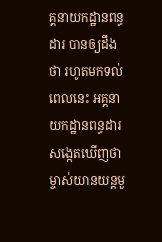គ្គនាយកដ្ឋានពន្ធដារ បានឲ្យដឹងថា រហូតមកទល់ពេលនេះ អគ្គនាយកដ្ឋានពន្ធដារ សង្កេតឃើញថា ម្ចាស់យានយន្តមួ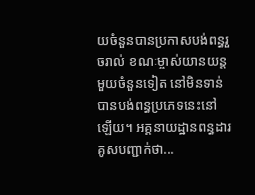យចំនួនបានប្រកាសបង់ពន្ធរួចរាល់ ខណៈម្ចាស់យានយន្តមួយចំនួនទៀត នៅមិនទាន់បានបង់ពន្ធប្រភេទនេះនៅឡើយ។ អគ្គនាយដ្ឋានពន្ធដារ គូសបញ្ជាក់ថា...